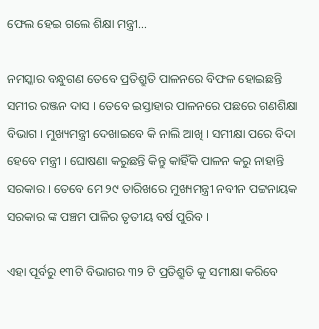ଫେଲ ହେଇ ଗଲେ ଶିକ୍ଷା ମନ୍ତ୍ରୀ…

ନମସ୍କାର ବନ୍ଧୁଗଣ ତେବେ ପ୍ରତିଶ୍ରୁତି ପାଳନରେ ବିଫଳ ହୋଇଛନ୍ତି ସମୀର ରଞ୍ଜନ ଦାସ । ତେବେ ଇସ୍ତାହାର ପାଳନରେ ପଛରେ ଗଣଶିକ୍ଷା ବିଭାଗ । ମୁଖ୍ୟମନ୍ତ୍ରୀ ଦେଖାଇବେ କି ନାଲି ଆଖି । ସମୀକ୍ଷା ପରେ ବିଦା ହେବେ ମନ୍ତ୍ରୀ । ଘୋଷଣା କରୁଛନ୍ତି କିନ୍ତୁ କାହିଁକି ପାଳନ କରୁ ନାହାନ୍ତି ସରକାର । ତେବେ ମେ ୨୯ ତାରିଖରେ ମୁଖ୍ୟମନ୍ତ୍ରୀ ନବୀନ ପଟ୍ଟନାୟକ ସରକାର ଙ୍କ ପଞ୍ଚମ ପାଳିର ତୃତୀୟ ବର୍ଷ ପୁରିବ ।

ଏହା ପୂର୍ବରୁ ୧୩ଟି ବିଭାଗର ୩୨ ଟି ପ୍ରତିଶ୍ରୁତି କୁ ସମୀକ୍ଷା କରିବେ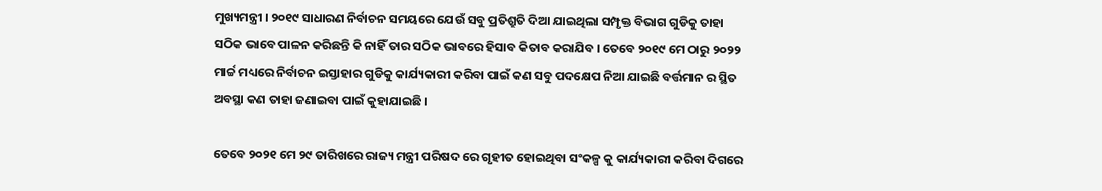ମୁଖ୍ୟମନ୍ତ୍ରୀ । ୨୦୧୯ ସାଧାରଣ ନିର୍ବାଚନ ସମୟରେ ଯେଉଁ ସବୁ ପ୍ରତିଶ୍ରୁତି ଦିଆ ଯାଇଥିଲା ସମ୍ପୃକ୍ତ ବିଭାଗ ଗୁଡିକୁ ତାହା ସଠିକ ଭାବେ ପାଳନ କରିଛନ୍ତି କି ନାହିଁ ତାର ସଠିକ ଭାବରେ ହିସାବ କିତାବ କରାଯିବ । ତେବେ ୨୦୧୯ ମେ ଠାରୁ ୨୦୨୨ ମାର୍ଚ୍ଚ ମଧ୍ୟରେ ନିର୍ବାଚନ ଇସ୍ତାହାର ଗୁଡିକୁ କାର୍ଯ୍ୟକାରୀ କରିବା ପାଇଁ କଣ ସବୁ ପଦକ୍ଷେପ ନିଆ ଯାଇଛି ବର୍ତ୍ତମାନ ର ସ୍ଥିତ ଅବସ୍ଥା କଣ ତାହା ଜଣାଇବା ପାଇଁ କୁହାଯାଇଛି ।

ତେବେ ୨୦୨୧ ମେ ୨୯ ତାରିଖରେ ରାଜ୍ୟ ମନ୍ତ୍ରୀ ପରିଷଦ ରେ ଗୃହୀତ ହୋଇଥିବା ସଂକଳ୍ପ କୁ କାର୍ଯ୍ୟକାରୀ କରିବା ଦିଗରେ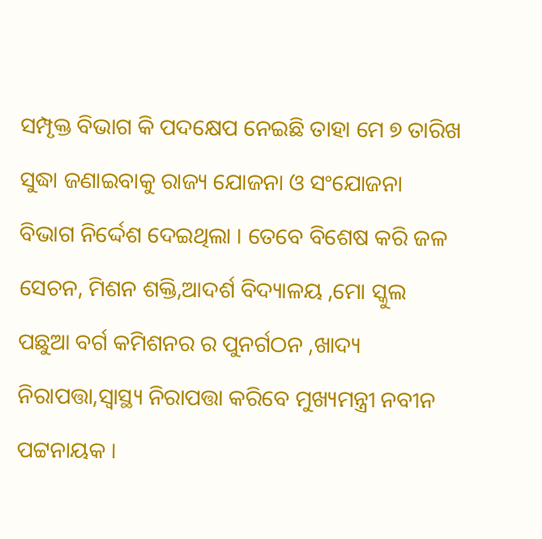ସମ୍ପୃକ୍ତ ବିଭାଗ କି ପଦକ୍ଷେପ ନେଇଛି ତାହା ମେ ୭ ତାରିଖ ସୁଦ୍ଧା ଜଣାଇବାକୁ ରାଜ୍ୟ ଯୋଜନା ଓ ସଂଯୋଜନା ବିଭାଗ ନିର୍ଦ୍ଦେଶ ଦେଇଥିଲା । ତେବେ ବିଶେଷ କରି ଜଳ ସେଚନ, ମିଶନ ଶକ୍ତି,ଆଦର୍ଶ ବିଦ୍ୟାଳୟ ,ମୋ ସ୍କୁଲ ପଛୁଆ ବର୍ଗ କମିଶନର ର ପୁନର୍ଗଠନ ,ଖାଦ୍ୟ ନିରାପତ୍ତା,ସ୍ୱାସ୍ଥ୍ୟ ନିରାପତ୍ତା କରିବେ ମୁଖ୍ୟମନ୍ତ୍ରୀ ନବୀନ ପଟ୍ଟନାୟକ ।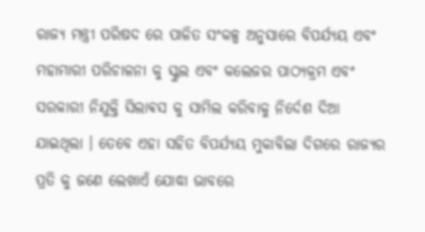ରାଜ୍ୟ ମନ୍ତ୍ରୀ ପରିଷଦ ରେ ପାଳିତ ସଂକଳ୍ପ ଅନୁସାରେ ବିପର୍ଯ୍ୟୟ ଏବଂ ମହାମାରୀ ପରିଚାଳନା କୁ ସ୍କୁଲ ଏବଂ କଲେଜର ପାଠ୍ୟକ୍ରମ ଏବଂ ସରକାରୀ ନିଯୁକ୍ତି ସିଲାଵସ କୁ ସାମିଲ କରିବାକୁ ନିର୍ଦେଶ ଦିଆ ଯାଇଥିଲା । ତେବେ ଏହା ସହିତ ବିପର୍ଯ୍ୟୟ ମୁକାବିଲା ଦିଗରେ ରାଜ୍ୟର ପ୍ରତି କୁ ଜଣେ ଲେଖାଏଁ ଯୋଦ୍ଧା ଭାବରେ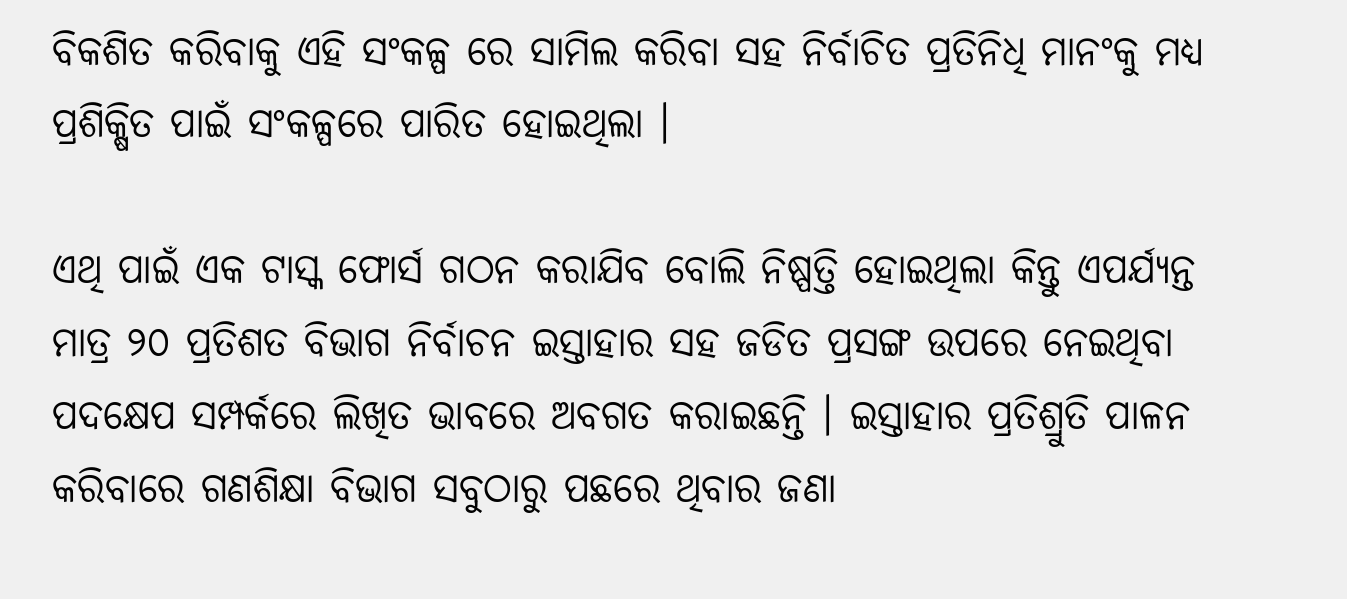ବିକଶିତ କରିବାକୁ ଏହି ସଂକଳ୍ପ ରେ ସାମିଲ କରିବା ସହ ନିର୍ବାଚିତ ପ୍ରତିନିଧି ମାନଂକୁ ମଧ୍ୟ ପ୍ରଶିକ୍ଷିତ ପାଇଁ ସଂକଳ୍ପରେ ପାରିତ ହୋଇଥିଲା ।

ଏଥି ପାଇଁ ଏକ ଟାସ୍କ ଫୋର୍ସ ଗଠନ କରାଯିବ ବୋଲି ନିଷ୍ପତ୍ତି ହୋଇଥିଲା କିନ୍ତୁ ଏପର୍ଯ୍ୟନ୍ତ ମାତ୍ର ୨୦ ପ୍ରତିଶତ ବିଭାଗ ନିର୍ବାଚନ ଇସ୍ତାହାର ସହ ଜଡିତ ପ୍ରସଙ୍ଗ ଉପରେ ନେଇଥିବା ପଦକ୍ଷେପ ସମ୍ପର୍କରେ ଲିଖିତ ଭାବରେ ଅବଗତ କରାଇଛନ୍ତି । ଇସ୍ତାହାର ପ୍ରତିଶ୍ରୁତି ପାଳନ କରିବାରେ ଗଣଶିକ୍ଷା ବିଭାଗ ସବୁଠାରୁ ପଛରେ ଥିବାର ଜଣା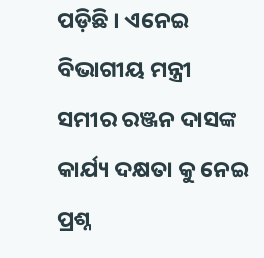ପଡ଼ିଛି । ଏନେଇ ବିଭାଗୀୟ ମନ୍ତ୍ରୀ ସମୀର ରଞ୍ଜନ ଦାସଙ୍କ କାର୍ଯ୍ୟ ଦକ୍ଷତା କୁ ନେଇ ପ୍ରଶ୍ନ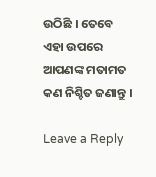ଉଠିଛି । ତେବେ ଏହା ଉପରେ ଆପଣଙ୍କ ମତାମତ କଣ ନିଶ୍ଚିତ ଜଣାନ୍ତୁ ।

Leave a Reply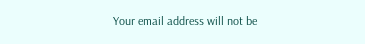Your email address will not be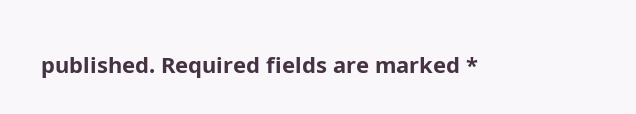published. Required fields are marked *